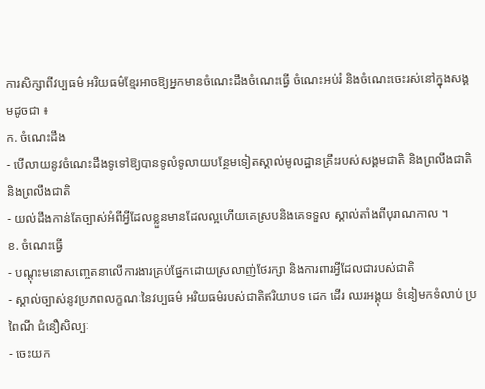ការសិក្សាពីវប្បធម៌ អរិយធម៌ខ្មែរអាចឱ្យអ្នកមានចំណេះដឹងចំណេះធ្វើ ចំណេះអប់រំ និងចំណេះចេះរស់នៅក្នុងសង្គមដូចជា ៖
ក. ចំណេះដឹង
- បើលាយនូវចំណេះដឹងទូទៅឱ្យបានទូលំទូលាយបន្ថែមទៀតស្គាល់មូលដ្ឋានគ្រឹះរបស់សង្គមជាតិ និងព្រលឹងជាតិនិងព្រលឹងជាតិ
- យល់ដឹងកាន់តែច្បាស់អំពីអ្វីដែលខ្លួនមានដែលល្អហើយគេស្របនិងគេទទួល ស្គាល់តាំងពីបុរាណកាល ។
ខ. ចំណេះធ្វើ
- បណ្តុះមនោសញ្ចេតនាលើការងារគ្រប់ផ្នែកដោយស្រលាញ់ថែរក្សា និងការពារអ្វីដែលជារបស់ជាតិ
- ស្គាល់ច្បាស់នូវប្រភពលក្ខណៈនៃវប្បធម៌ អរិយធម៌របស់ជាតិឥរិយាបទ ដេក ដើរ ឈរអង្គុយ ទំនៀមកទំលាប់ ប្រពៃណី ជំនឿសិល្បៈ
- ចេះយក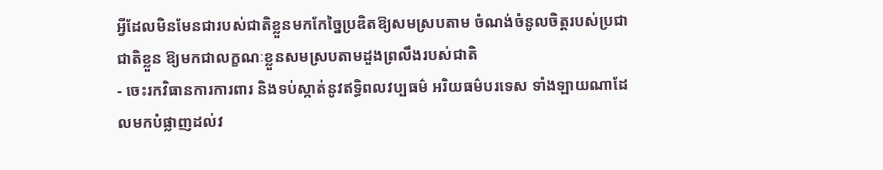អ្វីដែលមិនមែនជារបស់ជាតិខ្លួនមកកែច្នៃប្រឌិតឱ្យសមស្របតាម ចំណង់ចំនូលចិត្តរបស់ប្រជាជាតិខ្លួន ឱ្យមកជាលក្ខណៈខ្លួនសមស្របតាមដួងព្រលឹងរបស់ជាតិ
- ចេះរកវិធានការការពារ និងទប់ស្កាត់នូវឥទ្ធិពលវប្បធម៌ អរិយធម៌បរទេស ទាំងឡាយណាដែលមកបំផ្លាញដល់វ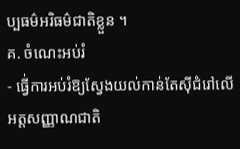ប្បធម៌អរិធម៌ជាតិខ្លួន ។
គ. ចំណេះអប់រំ
- ធ្វើ់ការអប់រំឱ្យស្វែងយល់កាន់តែស៊ីជំរៅលើអត្តសញ្ញាណជាតិ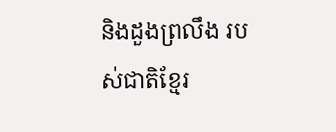និងដួងព្រលឹង របស់ជាតិខ្មែរ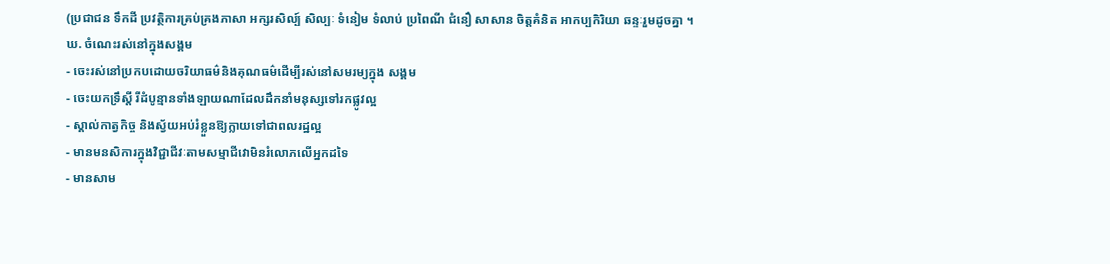(ប្រជាជន ទឹកដី ប្រវត្ថិការគ្រប់គ្រងភាសា អក្សរសិល្ប៍ សិល្បៈ ទំនៀម ទំលាប់ ប្រពៃណី ជំនឿ សាសាន ចិត្តគំនិត អាកប្បកិរិយា ឆន្ទៈរួមដូចគ្នា ។
ឃ. ចំណេះរស់នៅក្នុងសង្គម
- ចេះរស់នៅប្រកបដោយចរិយាធម៌និងគុណធម៌ដើម្បីរស់នៅសមរម្យក្នុង សង្គម
- ចេះយកទ្រឹស្តី រីដំបូន្មានទាំងឡាយណាដែលដឹកនាំមនុស្សទៅរកផ្លូវល្អ
- ស្គាល់កាត្វកិច្ច និងស្វ័យអប់រំខ្លួនឱ្យក្លាយទៅជាពលរដ្ឋល្អ
- មានមនសិការក្នុងវិជ្ជាជីវៈតាមសម្មាជីវោមិនរំលោភលើអ្នកដទៃ
- មានសាម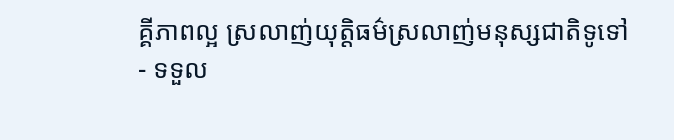គ្គីភាពល្អ ស្រលាញ់យុត្តិធម៌ស្រលាញ់មនុស្សជាតិទូទៅ
- ទទួល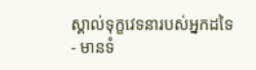ស្គាល់ទុក្ខវេទនារបស់អ្នកដទៃ
- មានទំ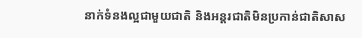នាក់ទំនងល្អជាមួយជាតិ និងអន្តរជាតិមិនប្រកាន់ជាតិសាស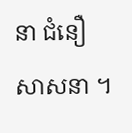នា ជំនឿ សាសនា ។